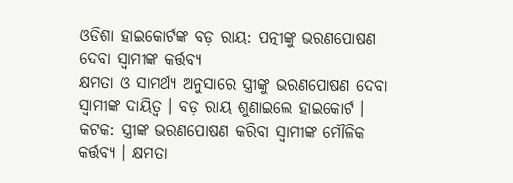ଓଡିଶା ହାଇକୋର୍ଟଙ୍କ ବଡ଼ ରାୟ: ପତ୍ନୀଙ୍କୁ ଭରଣପୋଷଣ ଦେବା ସ୍ୱାମୀଙ୍କ କର୍ତ୍ତବ୍ୟ
କ୍ଷମତା ଓ ସାମର୍ଥ୍ୟ ଅନୁସାରେ ସ୍ତ୍ରୀଙ୍କୁ ଭରଣପୋଷଣ ଦେବା ସ୍ୱାମୀଙ୍କ ଦାୟିତ୍ୱ । ବଡ଼ ରାୟ ଶୁଣାଇଲେ ହାଇକୋର୍ଟ ।
କଟକ: ସ୍ତ୍ରୀଙ୍କ ଭରଣପୋଷଣ କରିବା ସ୍ୱାମୀଙ୍କ ମୌଳିକ କର୍ତ୍ତବ୍ୟ । କ୍ଷମତା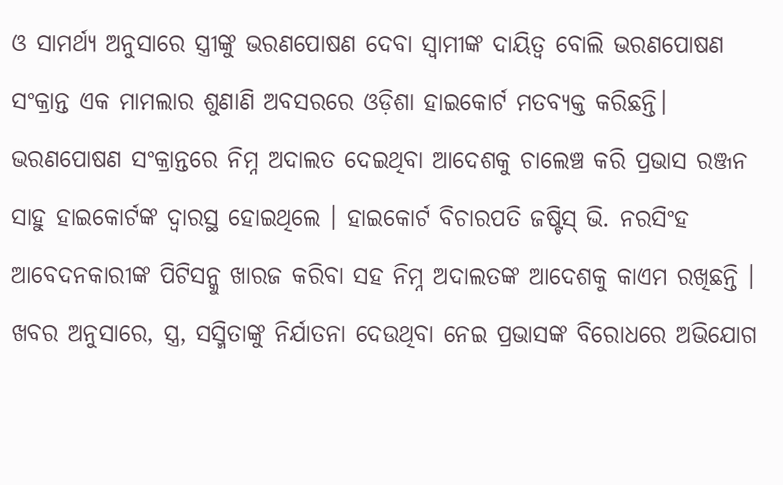ଓ ସାମର୍ଥ୍ୟ ଅନୁସାରେ ସ୍ତ୍ରୀଙ୍କୁ ଭରଣପୋଷଣ ଦେବା ସ୍ୱାମୀଙ୍କ ଦାୟିତ୍ୱ ବୋଲି ଭରଣପୋଷଣ ସଂକ୍ରାନ୍ତ ଏକ ମାମଲାର ଶୁଣାଣି ଅବସରରେ ଓଡ଼ିଶା ହାଇକୋର୍ଟ ମତବ୍ୟକ୍ତ କରିଛନ୍ତି।
ଭରଣପୋଷଣ ସଂକ୍ରାନ୍ତରେ ନିମ୍ନ ଅଦାଲତ ଦେଇଥିବା ଆଦେଶକୁ ଚାଲେଞ୍ଚ କରି ପ୍ରଭାସ ରଞ୍ଜନ ସାହୁ ହାଇକୋର୍ଟଙ୍କ ଦ୍ୱାରସ୍ଥ ହୋଇଥିଲେ । ହାଇକୋର୍ଟ ବିଚାରପତି ଜଷ୍ଟିସ୍ ଭି. ନରସିଂହ ଆବେଦନକାରୀଙ୍କ ପିଟିସନ୍କୁ ଖାରଜ କରିବା ସହ ନିମ୍ନ ଅଦାଲତଙ୍କ ଆଦେଶକୁ କାଏମ ରଖିଛନ୍ତି ।
ଖବର ଅନୁସାରେ, ସ୍ତ୍ର, ସସ୍ମିତାଙ୍କୁ ନିର୍ଯାତନା ଦେଉଥିବା ନେଇ ପ୍ରଭାସଙ୍କ ବିରୋଧରେ ଅଭିଯୋଗ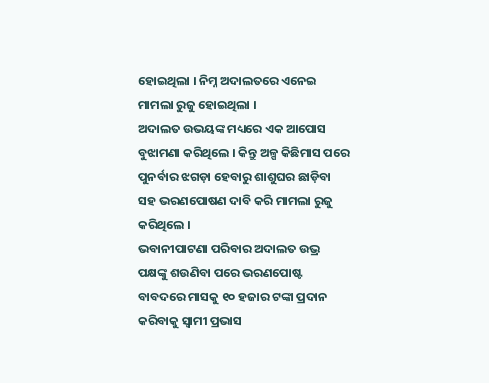ହୋଇଥିଲା । ନିମ୍ନ ଅଦାଲତରେ ଏନେଇ ମାମଲା ରୁଜୁ ହୋଇଥିଲା ।
ଅଦାଲତ ଉଭୟଙ୍କ ମଧ୍ୟରେ ଏକ ଆପୋସ ବୁଝାମଣା କରିଥିଲେ । କିନ୍ତୁ ଅଳ୍ପ କିଛିମାସ ପରେ ପୁନର୍ବାର ଝଗଡ଼ା ହେବାରୁ ଶାଶୁଘର ଛାଡ଼ିବା ସହ ଭରଣପୋଷଣ ଦାବି କରି ମାମଲା ରୁଜୁ କରିଥିଲେ ।
ଭବାନୀପାଟଣା ପରିବାର ଅଦାଲତ ଉଭ୍ର ପକ୍ଷଙ୍କୁ ଶଉଣିବା ପରେ ଭରଣପୋଷ୍ଟ ବାବଦରେ ମାସକୁ ୧୦ ହଜାର ଟଙ୍କା ପ୍ରଦାନ କରିବାକୁ ସ୍ୱାମୀ ପ୍ରଭାସ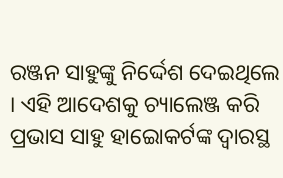ରଞ୍ଜନ ସାହୁଙ୍କୁ ନିର୍ଦ୍ଦେଶ ଦେଇଥିଲେ । ଏହି ଆଦେଶକୁ ଚ୍ୟାଲେଞ୍ଜ କରି ପ୍ରଭାସ ସାହୁ ହାଇୋକର୍ଟଙ୍କ ଦ୍ୱାରସ୍ଥ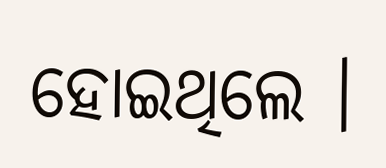ହୋଇଥିଲେ ।